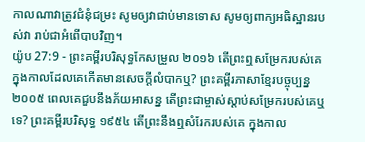កាលណាវាត្រូវជំនុំជម្រះ សូមឲ្យវាជាប់មានទោស សូមឲ្យពាក្យអធិស្ឋានរបស់វា រាប់ជាអំពើបាបវិញ។
យ៉ូប 27:9 - ព្រះគម្ពីរបរិសុទ្ធកែសម្រួល ២០១៦ តើព្រះឮសម្រែករបស់គេ ក្នុងកាលដែលគេកើតមានសេចក្ដីលំបាកឬ? ព្រះគម្ពីរភាសាខ្មែរបច្ចុប្បន្ន ២០០៥ ពេលគេជួបនឹងភ័យអាសន្ន តើព្រះជាម្ចាស់ស្ដាប់សម្រែករបស់គេឬទេ? ព្រះគម្ពីរបរិសុទ្ធ ១៩៥៤ តើព្រះនឹងឮសំរែករបស់គេ ក្នុងកាល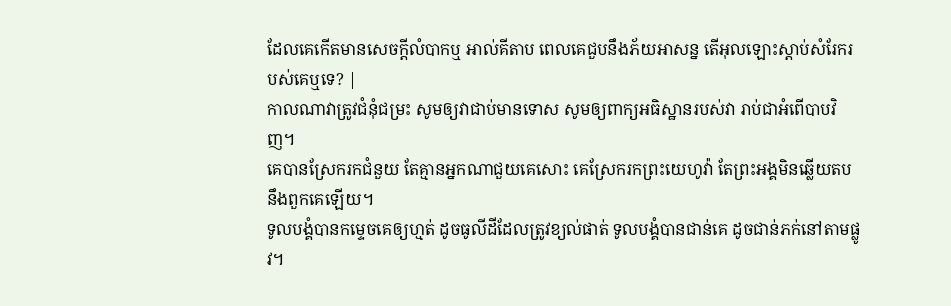ដែលគេកើតមានសេចក្ដីលំបាកឬ អាល់គីតាប ពេលគេជួបនឹងភ័យអាសន្ន តើអុលឡោះស្ដាប់សំរែករបស់គេឬទេ? |
កាលណាវាត្រូវជំនុំជម្រះ សូមឲ្យវាជាប់មានទោស សូមឲ្យពាក្យអធិស្ឋានរបស់វា រាប់ជាអំពើបាបវិញ។
គេបានស្រែករកជំនួយ តែគ្មានអ្នកណាជួយគេសោះ គេស្រែករកព្រះយេហូវ៉ា តែព្រះអង្គមិនឆ្លើយតបនឹងពួកគេឡើយ។
ទូលបង្គំបានកម្ទេចគេឲ្យហ្មត់ ដូចធូលីដីដែលត្រូវខ្យល់ផាត់ ទូលបង្គំបានជាន់គេ ដូចជាន់ភក់នៅតាមផ្លូវ។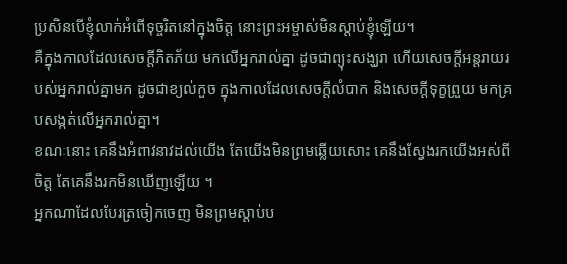ប្រសិនបើខ្ញុំលាក់អំពើទុច្ចរិតនៅក្នុងចិត្ត នោះព្រះអម្ចាស់មិនស្តាប់ខ្ញុំឡើយ។
គឺក្នុងកាលដែលសេចក្ដីភិតភ័យ មកលើអ្នករាល់គ្នា ដូចជាព្យុះសង្ឃរា ហើយសេចក្ដីអន្តរាយរបស់អ្នករាល់គ្នាមក ដូចជាខ្យល់កួច ក្នុងកាលដែលសេចក្ដីលំបាក និងសេចក្ដីទុក្ខព្រួយ មកគ្របសង្កត់លើអ្នករាល់គ្នា។
ខណៈនោះ គេនឹងអំពាវនាវដល់យើង តែយើងមិនព្រមឆ្លើយសោះ គេនឹងស្វែងរកយើងអស់ពីចិត្ត តែគេនឹងរកមិនឃើញឡើយ ។
អ្នកណាដែលបែរត្រចៀកចេញ មិនព្រមស្តាប់ប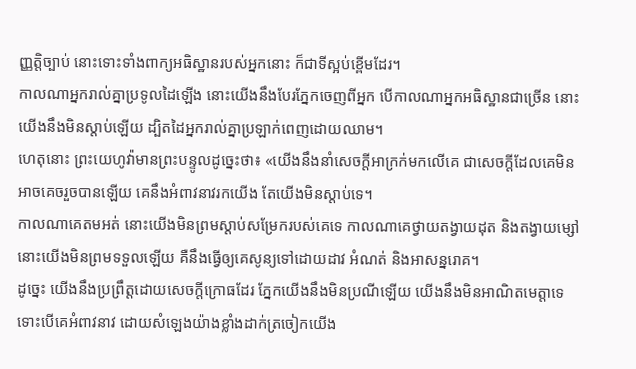ញ្ញត្តិច្បាប់ នោះទោះទាំងពាក្យអធិស្ឋានរបស់អ្នកនោះ ក៏ជាទីស្អប់ខ្ពើមដែរ។
កាលណាអ្នករាល់គ្នាប្រទូលដៃឡើង នោះយើងនឹងបែរភ្នែកចេញពីអ្នក បើកាលណាអ្នកអធិស្ឋានជាច្រើន នោះយើងនឹងមិនស្តាប់ឡើយ ដ្បិតដៃអ្នករាល់គ្នាប្រឡាក់ពេញដោយឈាម។
ហេតុនោះ ព្រះយេហូវ៉ាមានព្រះបន្ទូលដូច្នេះថា៖ «យើងនឹងនាំសេចក្ដីអាក្រក់មកលើគេ ជាសេចក្ដីដែលគេមិនអាចគេចរួចបានឡើយ គេនឹងអំពាវនាវរកយើង តែយើងមិនស្ដាប់ទេ។
កាលណាគេតមអត់ នោះយើងមិនព្រមស្ដាប់សម្រែករបស់គេទេ កាលណាគេថ្វាយតង្វាយដុត និងតង្វាយម្សៅ នោះយើងមិនព្រមទទួលឡើយ គឺនឹងធ្វើឲ្យគេសូន្យទៅដោយដាវ អំណត់ និងអាសន្នរោគ។
ដូច្នេះ យើងនឹងប្រព្រឹត្តដោយសេចក្ដីក្រោធដែរ ភ្នែកយើងនឹងមិនប្រណីឡើយ យើងនឹងមិនអាណិតមេត្តាទេ ទោះបើគេអំពាវនាវ ដោយសំឡេងយ៉ាងខ្លាំងដាក់ត្រចៀកយើង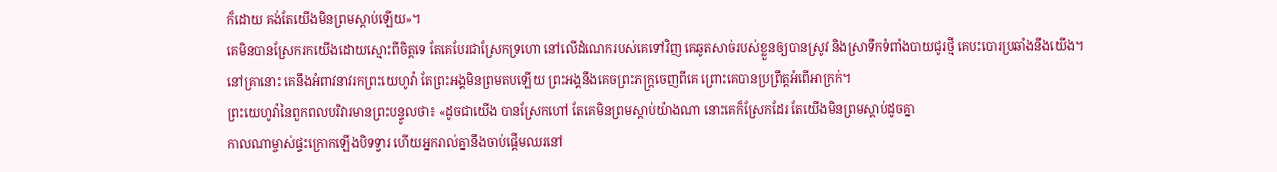ក៏ដោយ គង់តែយើងមិនព្រមស្តាប់ឡើយ»។
គេមិនបានស្រែករកយើងដោយស្មោះពីចិត្តទេ តែគេបែរជាស្រែកទ្រហោ នៅលើដំណេករបស់គេទៅវិញ គេឆូតសាច់របស់ខ្លួនឲ្យបានស្រូវ និងស្រាទឹកទំពាំងបាយជូរថ្មី គេបះបោរប្រឆាំងនឹងយើង។
នៅគ្រានោះ គេនឹងអំពាវនាវរកព្រះយេហូវ៉ា តែព្រះអង្គមិនព្រមតបឡើយ ព្រះអង្គនឹងគេចព្រះភក្ត្រចេញពីគេ ព្រោះគេបានប្រព្រឹត្តអំពើអាក្រក់។
ព្រះយេហូវ៉ានៃពួកពលបរិវារមានព្រះបន្ទូលថា៖ «ដូចជាយើង បានស្រែកហៅ តែគេមិនព្រមស្តាប់យ៉ាងណា នោះគេក៏ស្រែកដែរ តែយើងមិនព្រមស្តាប់ដូចគ្នា
កាលណាម្ចាស់ផ្ទះក្រោកឡើងបិទទ្វារ ហើយអ្នករាល់គ្នានឹងចាប់ផ្តើមឈរនៅ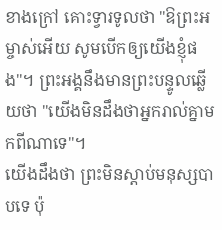ខាងក្រៅ គោះទ្វារទូលថា "ឱព្រះអម្ចាស់អើយ សូមបើកឲ្យយើងខ្ញុំផង"។ ព្រះអង្គនឹងមានព្រះបន្ទូលឆ្លើយថា "យើងមិនដឹងថាអ្នករាល់គ្នាមកពីណាទេ"។
យើងដឹងថា ព្រះមិនស្តាប់មនុស្សបាបទេ ប៉ុ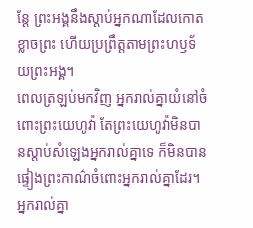ន្តែ ព្រះអង្គនឹងស្តាប់អ្នកណាដែលកោតខ្លាចព្រះ ហើយប្រព្រឹត្តតាមព្រះហឫទ័យព្រះអង្គ។
ពេលត្រឡប់មកវិញ អ្នករាល់គ្នាយំនៅចំពោះព្រះយេហូវ៉ា តែព្រះយេហូវ៉ាមិនបានស្តាប់សំឡេងអ្នករាល់គ្នាទេ ក៏មិនបានផ្ទៀងព្រះកាណ៌ចំពោះអ្នករាល់គ្នាដែរ។
អ្នករាល់គ្នា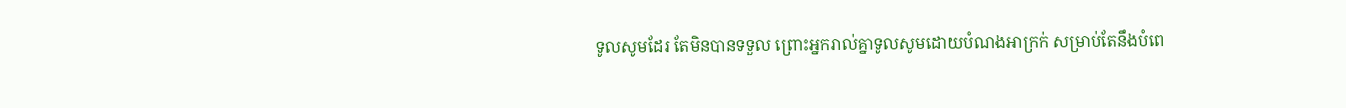ទូលសូមដែរ តែមិនបានទទួល ព្រោះអ្នករាល់គ្នាទូលសូមដោយបំណងអាក្រក់ សម្រាប់តែនឹងបំពេ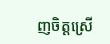ញចិត្តស្រើ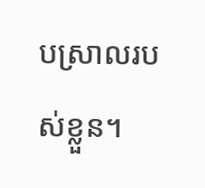បស្រាលរបស់ខ្លួន។